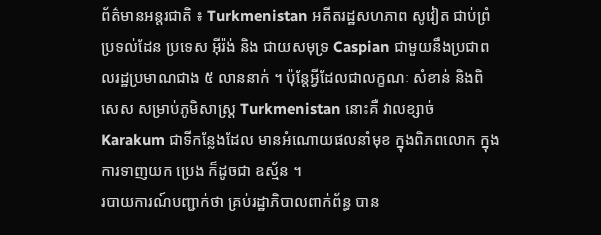ព័ត៌មានអន្តរជាតិ ៖ Turkmenistan អតីតរដ្ឋសហភាព សូវៀត ជាប់ព្រំប្រទល់ដែន ប្រទេស អ៊ីរ៉ង់ និង ជាយសមុទ្រ Caspian ជាមួយនឹងប្រជាពលរដ្ឋប្រមាណជាង ៥ លាននាក់ ។ ប៉ុន្តែអ្វីដែលជាលក្ខណៈ សំខាន់ និងពិសេស សម្រាប់ភូមិសាស្រ្ត Turkmenistan នោះគឺ វាលខ្សាច់ Karakum ជាទីកន្លែងដែល មានអំណោយផលនាំមុខ ក្នុងពិភពលោក ក្នុងការទាញយក ប្រេង ក៏ដូចជា ឧស្ម័ន ។
របាយការណ៍បញ្ជាក់ថា គ្រប់រដ្ឋាភិបាលពាក់ព័ន្ធ បាន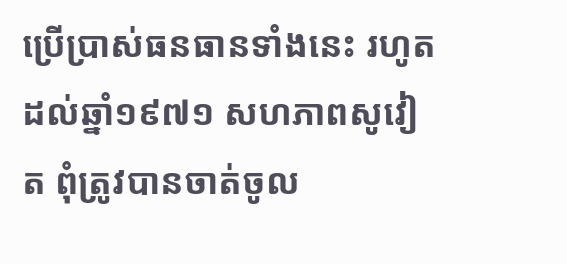ប្រើប្រាស់ធនធានទាំងនេះ រហូតដល់ឆ្នាំ១៩៧១ សហភាពសូវៀត ពុំត្រូវបានចាត់ចូល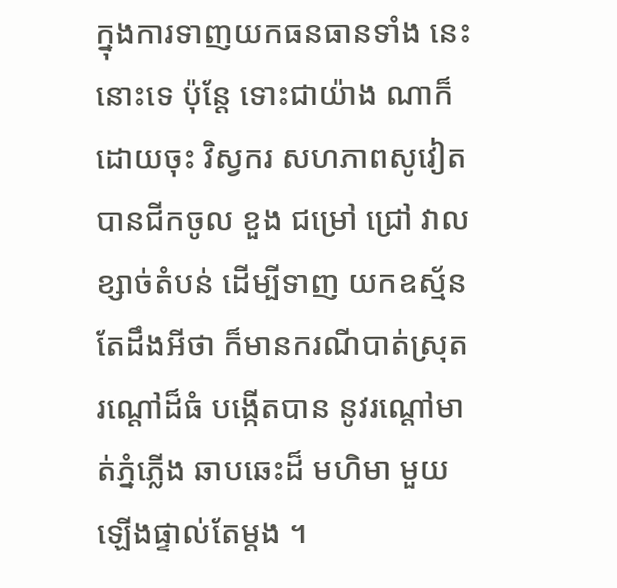ក្នុងការទាញយកធនធានទាំង នេះ នោះទេ ប៉ុន្តែ ទោះជាយ៉ាង ណាក៏ដោយចុះ វិស្វករ សហភាពសូវៀត បានជីកចូល ខួង ជម្រៅ ជ្រៅ វាលខ្សាច់តំបន់ ដើម្បីទាញ យកឧស្ម័ន តែដឹងអីថា ក៏មានករណីបាត់ស្រុត រណ្តៅដ៏ធំ បង្កើតបាន នូវរណ្តៅមាត់ភ្នំភ្លើង ឆាបឆេះដ៏ មហិមា មួយឡើងផ្ទាល់តែម្តង ។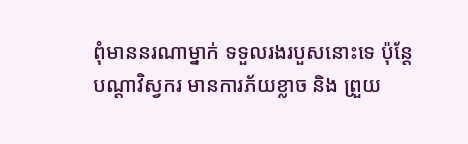ពុំមាននរណាម្នាក់ ទទួលរងរបួសនោះទេ ប៉ុន្តែបណ្តាវិស្វករ មានការភ័យខ្លាច និង ព្រួយ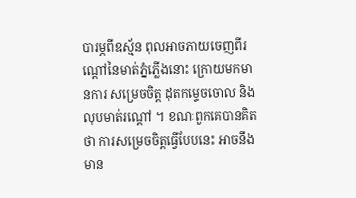បារម្ភពីឧស្ម័ន ពុលអាចភាយចេញពីរណ្តៅនៃមាត់ភ្នំភ្លើងនោះ ក្រោយមកមានការ សម្រេចចិត្ត ដុតកម្ទេចចោល និង លុបមាត់រណ្តៅ ។ ខណៈពួកគេបានគិតថា ការសម្រេចចិត្តធ្វើបែបនេះ អាចនឹងមាន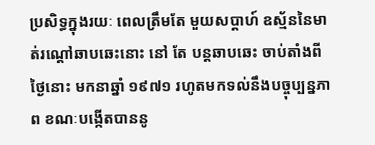ប្រសិទ្ធក្នុងរយៈ ពេលត្រឹមតែ មួយសប្តាហ៍ ឧស្ម័ននៃមាត់រណ្តៅឆាបឆេះនោះ នៅ តែ បន្តឆាបឆេះ ចាប់តាំងពីថ្ងៃនោះ មកនាឆ្នាំ ១៩៧១ រហូតមកទល់នឹងបច្ចុប្បន្នភាព ខណៈបង្កើតបាននូ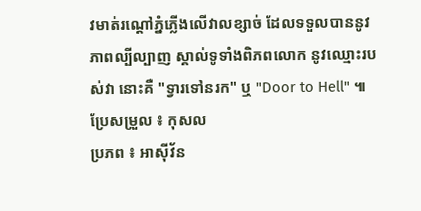វមាត់រណ្តៅភ្នំភ្លើងលើវាលខ្សាច់ ដែលទទួលបាននូវភាពល្បីល្បាញ ស្គាល់ទូទាំងពិភពលោក នូវឈ្មោះរបស់វា នោះគឺ "ទ្វារទៅនរក" ឬ "Door to Hell" ៕
ប្រែសម្រួល ៖ កុសល
ប្រភព ៖ អាស៊ីវ័ន